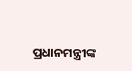ପ୍ରଧାନମନ୍ତ୍ରୀଙ୍କ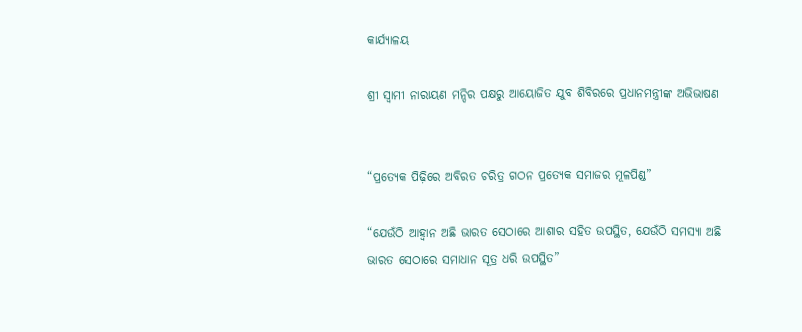କାର୍ଯ୍ୟାଳୟ

ଶ୍ରୀ ସ୍ୱାମୀ ନାରାୟଣ ମନ୍ଦିର ପକ୍ଷରୁ ଆୟୋଜିତ ଯୁବ ଶିବିରରେ ପ୍ରଧାନମନ୍ତ୍ରୀଙ୍କ ଅଭିଭାଷଣ


“ପ୍ରତ୍ୟେକ ପିଢ଼ିରେ ଅବିରତ ଚରିତ୍ର ଗଠନ ପ୍ରତ୍ୟେକ ସମାଜର ମୂଳପିଣ୍ଡ”

“ଯେଉଁଠି ଆହ୍ୱାନ ଅଛି ଭାରତ ସେଠାରେ ଆଶାର ସହିତ ଉପସ୍ଥିତ, ଯେଉଁଠି ସମସ୍ୟା ଅଛି ଭାରତ ସେଠାରେ ସମାଧାନ ସୂତ୍ର ଧରି ଉପସ୍ଥିତ”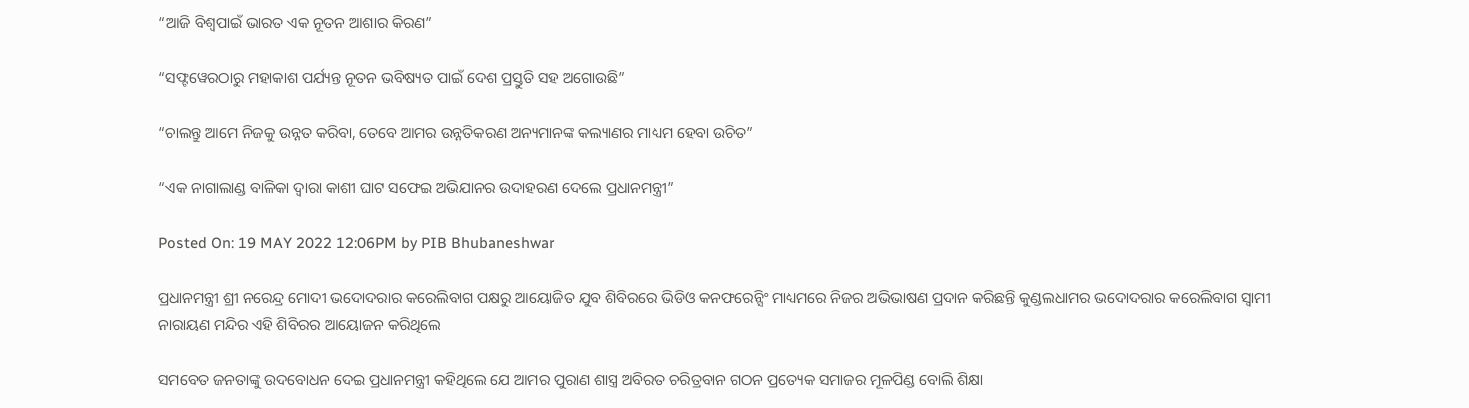“ଆଜି ବିଶ୍ୱପାଇଁ ଭାରତ ଏକ ନୂତନ ଆଶାର କିରଣ”

“ସଫ୍ଟୱେରଠାରୁ ମହାକାଶ ପର୍ଯ୍ୟନ୍ତ ନୂତନ ଭବିଷ୍ୟତ ପାଇଁ ଦେଶ ପ୍ରସ୍ତୁତି ସହ ଅଗୋଉଛି”

“ଚାଲନ୍ତୁ ଆମେ ନିଜକୁ ଉନ୍ନତ କରିବା, ତେବେ ଆମର ଉନ୍ନତିକରଣ ଅନ୍ୟମାନଙ୍କ କଲ୍ୟାଣର ମାଧ୍ୟମ ହେବା ଉଚିତ”

“ଏକ ନାଗାଲାଣ୍ଡ ବାଳିକା ଦ୍ୱାରା କାଶୀ ଘାଟ ସଫେଇ ଅଭିଯାନର ଉଦାହରଣ ଦେଲେ ପ୍ରଧାନମନ୍ତ୍ରୀ”

Posted On: 19 MAY 2022 12:06PM by PIB Bhubaneshwar

ପ୍ରଧାନମନ୍ତ୍ରୀ ଶ୍ରୀ ନରେନ୍ଦ୍ର ମୋଦୀ ଭଦୋଦରାର କରେଲିବାଗ ପକ୍ଷରୁ ଆୟୋଜିତ ଯୁବ ଶିବିରରେ ଭିଡିଓ କନଫରେନ୍ସିଂ ମାଧ୍ୟମରେ ନିଜର ଅଭିଭାଷଣ ପ୍ରଦାନ କରିଛନ୍ତି କୁଣ୍ଡଲଧାମର ଭଦୋଦରାର କରେଲିବାଗ ସ୍ୱାମୀ ନାରାୟଣ ମନ୍ଦିର ଏହି ଶିବିରର ଆୟୋଜନ କରିଥିଲେ

ସମବେତ ଜନତାଙ୍କୁ ଉଦବୋଧନ ଦେଇ ପ୍ରଧାନମନ୍ତ୍ରୀ କହିଥିଲେ ଯେ ଆମର ପୁରାଣ ଶାସ୍ତ୍ର ଅବିରତ ଚରିତ୍ରବାନ ଗଠନ ପ୍ରତ୍ୟେକ ସମାଜର ମୂଳପିଣ୍ଡ ବୋଲି ଶିକ୍ଷା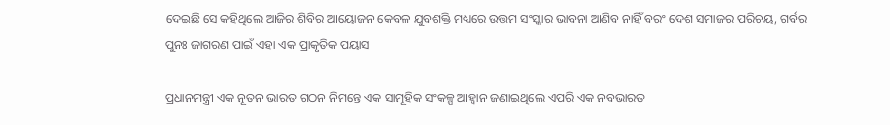ଦେଇଛି ସେ କହିଥିଲେ ଆଜିର ଶିବିର ଆୟୋଜନ କେବଳ ଯୁବଶକ୍ତି ମଧ୍ୟରେ ଉତ୍ତମ ସଂସ୍କାର ଭାବନା ଆଣିବ ନାହିଁ ବରଂ ଦେଶ ସମାଜର ପରିଚୟ, ଗର୍ବର ପୁନଃ ଜାଗରଣ ପାଇଁ ଏହା ଏକ ପ୍ରାକୃତିକ ପୟାସ

ପ୍ରଧାନମନ୍ତ୍ରୀ ଏକ ନୂତନ ଭାରତ ଗଠନ ନିମନ୍ତେ ଏକ ସାମୂହିକ ସଂକଳ୍ପ ଆହ୍ୱାନ ଜଣାଇଥିଲେ ଏପରି ଏକ ନବଭାରତ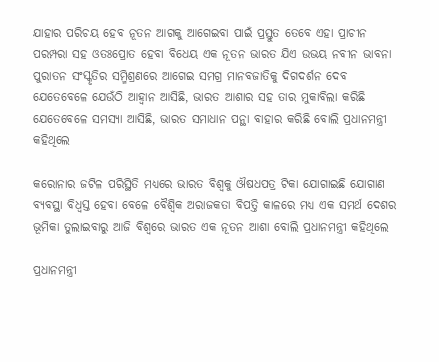ଯାହାର ପରିଚୟ ହେବ ନୂତନ ଆଗକୁ ଆଗେଇବା ପାଇଁ ପ୍ରସ୍ତୁତ ତେବେ ଏହା ପ୍ରାଚୀନ ପରମ୍ପରା ସହ ଓତଃପ୍ରୋତ ହେବା ବିଧେୟ ଏକ ନୂତନ ଭାରତ ଯିଏ ଉଭୟ ନବୀନ ଭାବନା ପୁରାତନ ସଂସ୍କୃତିର ସମ୍ମିଶ୍ରଣରେ ଆଗେଇ ସମଗ୍ର ମାନବଜାତିକୁ ଦିଗଦର୍ଶନ ଦେବ ଯେତେବେଳେ ଯେଉଁଠି ଆହ୍ୱାନ ଆସିଛି, ଭାରତ ଆଶାର ସହ ତାର ମୁକାବିଲା କରିଛି ଯେତେବେଳେ ସମସ୍ୟା ଆସିଛି, ଭାରତ ସମାଧାନ ପନ୍ଥା ବାହାର କରିଛି ବୋଲି ପ୍ରଧାନମନ୍ତ୍ରୀ କହିଥିଲେ

କରୋନାର ଜଟିଳ ପରିସ୍ଥିତି ମଧ୍ୟରେ ଭାରତ ବିଶ୍ୱକୁ ଔଷଧପତ୍ର ଟିକା ଯୋଗାଇଛି ଯୋଗାଣ ବ୍ୟବସ୍ଥା ବିଧ୍ୱସ୍ତ ହେବା ବେଳେ ବୈଶ୍ୱିକ ଅରାଜକତା ବିପତ୍ତି କାଳରେ ମଧ୍ୟ ଏକ ସମର୍ଥ ଦେଶର ଭୂମିକା ତୁଲାଇବାରୁ ଆଜି ବିଶ୍ୱରେ ଭାରତ ଏକ ନୂତନ ଆଶା ବୋଲି ପ୍ରଧାନମନ୍ତ୍ରୀ କହିଥିଲେ

ପ୍ରଧାନମନ୍ତ୍ରୀ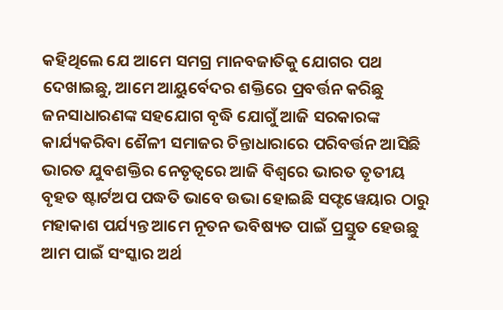କହିଥିଲେ ଯେ ଆମେ ସମଗ୍ର ମାନବଜାତିକୁ ଯୋଗର ପଥ ଦେଖାଇଛୁ, ଆମେ ଆୟୁର୍ବେଦର ଶକ୍ତିରେ ପ୍ରବର୍ତ୍ତନ କରିଛୁ ଜନସାଧାରଣଙ୍କ ସହଯୋଗ ବୃଦ୍ଧି ଯୋଗୁଁ ଆଜି ସରକାରଙ୍କ କାର୍ଯ୍ୟକରିବା ଶୈଳୀ ସମାଜର ଚିନ୍ତାଧାରାରେ ପରିବର୍ତ୍ତନ ଆସିଛି ଭାରତ ଯୁବଶକ୍ତିର ନେତୃତ୍ୱରେ ଆଜି ବିଶ୍ୱରେ ଭାରତ ତୃତୀୟ ବୃହତ ଷ୍ଟାର୍ଟଅପ ପଦ୍ଧତି ଭାବେ ଉଭା ହୋଇଛି ସଫ୍ଟୱେୟାର ଠାରୁ ମହାକାଶ ପର୍ଯ୍ୟନ୍ତ ଆମେ ନୂତନ ଭବିଷ୍ୟତ ପାଇଁ ପ୍ରସ୍ତୁତ ହେଉଛୁ ଆମ ପାଇଁ ସଂସ୍କାର ଅର୍ଥ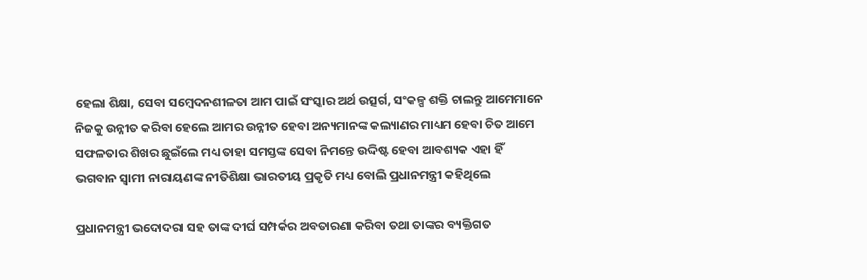ହେଲା ଶିକ୍ଷା, ସେବା ସମ୍ବେଦନଶୀଳତା ଆମ ପାଇଁ ସଂସ୍କାର ଅର୍ଥ ଉତ୍ସର୍ଗ, ସଂକଳ୍ପ ଶକ୍ତି ଚାଲନ୍ତୁ ଆମେମାନେ ନିଜକୁ ଉନ୍ନୀତ କରିବା ହେଲେ ଆମର ଉନ୍ନୀତ ହେବା ଅନ୍ୟମାନଙ୍କ କଲ୍ୟାଣର ମାଧ୍ୟମ ହେବା ଚିତ ଆମେ ସଫଳତାର ଶିଖର ଛୁଇଁଲେ ମଧ୍ୟ ତାହା ସମସ୍ତଙ୍କ ସେବା ନିମନ୍ତେ ଉଦ୍ଦିଷ୍ଟ ହେବା ଆବଶ୍ୟକ ଏହା ହିଁ ଭଗବାନ ସ୍ୱାମୀ ନାରାୟଣଙ୍କ ନୀତିଶିକ୍ଷା ଭାରତୀୟ ପ୍ରକୃତି ମଧ୍ୟ ବୋଲି ପ୍ରଧାନମନ୍ତ୍ରୀ କହିଥିଲେ

ପ୍ରଧାନମନ୍ତ୍ରୀ ଭଦୋଦରା ସହ ତାଙ୍କ ଦୀର୍ଘ ସମ୍ପର୍କର ଅବତାରଣା କରିବା ତଥା ତାଙ୍କର ବ୍ୟକ୍ତିଗତ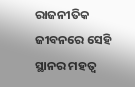ରାଜନୀତିକ ଜୀବନରେ ସେହି ସ୍ଥାନର ମହତ୍ୱ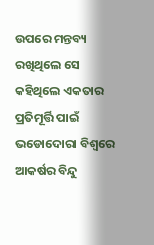ଉପରେ ମନ୍ତବ୍ୟ ରଖିଥିଲେ ସେ କହିଥିଲେ ଏକତାର ପ୍ରତିମୂର୍ତ୍ତି ପାଇଁ ଭଡୋଦୋରା ବିଶ୍ୱରେ ଆକର୍ଷର ବିନ୍ଦୁ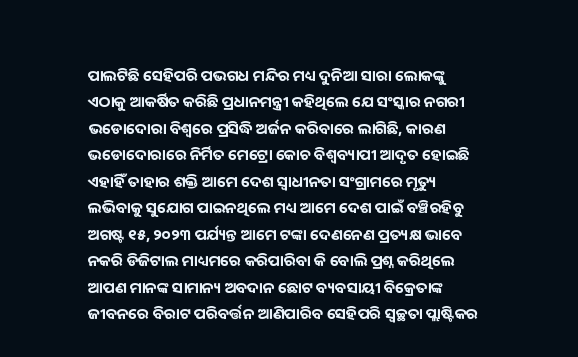ପାଲଟିଛି ସେହିପରି ପଭଗଧ ମନ୍ଦିର ମଧ୍ୟ ଦୁନିଆ ସାରା ଲୋକଙ୍କୁ ଏଠାକୁ ଆକର୍ଷିତ କରିଛି ପ୍ରଧାନମନ୍ତ୍ରୀ କହିଥିଲେ ଯେ ସଂସ୍କାର ନଗରୀ ଭଡୋଦୋରା ବିଶ୍ୱରେ ପ୍ରସିଦ୍ଧି ଅର୍ଜନ କରିବାରେ ଲାଗିଛି, କାରଣ ଭଡୋଦୋରାରେ ନିର୍ମିତ ମେଟ୍ରୋ କୋଚ ବିଶ୍ୱବ୍ୟାପୀ ଆଦୃତ ହୋଇଛି ଏହାହିଁ ତାହାର ଶକ୍ତି ଆମେ ଦେଶ ସ୍ୱାଧୀନତା ସଂଗ୍ରାମରେ ମୃତ୍ୟୁ ଲଭିବାକୁ ସୁଯୋଗ ପାଇନଥିଲେ ମଧ୍ୟ ଆମେ ଦେଶ ପାଇଁ ବଞ୍ଚିରହିବୁ ଅଗଷ୍ଟ ୧୫, ୨୦୨୩ ପର୍ଯ୍ୟନ୍ତ ଆମେ ଟଙ୍କା ଦେଣନେଣ ପ୍ରତ୍ୟକ୍ଷ ଭାବେ ନକରି ଡିଜିଟାଲ ମାଧ୍ୟମରେ କରିପାରିବା କି ବୋଲି ପ୍ରଶ୍ନ କରିଥିଲେ ଆପଣ ମାନଙ୍କ ସାମାନ୍ୟ ଅବଦାନ ଛୋଟ ବ୍ୟବସାୟୀ ବିକ୍ରେତାଙ୍କ ଜୀବନରେ ବିରାଟ ପରିବର୍ତ୍ତନ ଆଣିପାରିବ ସେହିପରି ସ୍ୱଚ୍ଛତା ପ୍ଲାଷ୍ଟିକର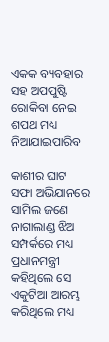ଏକକ ବ୍ୟବହାର ସହ ଅପପୁଷ୍ଟି ରୋକିବା ନେଇ ଶପଥ ମଧ୍ୟ ନିଆଯାଇପାରିବ

କାଶୀର ଘାଟ ସଫା ଅଭିଯାନରେ ସାମିଲ ଜଣେ ନାଗାଲାଣ୍ଡ ଝିଅ ସମ୍ପର୍କରେ ମଧ୍ୟ ପ୍ରଧାନମନ୍ତ୍ରୀ କହିଥିଲେ ସେ ଏକୁଟିଆ ଆରମ୍ଭ କରିଥିଲେ ମଧ୍ୟ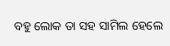ବହୁ ଲୋକ ତା ସହ ସାମିଲ ହେଲେ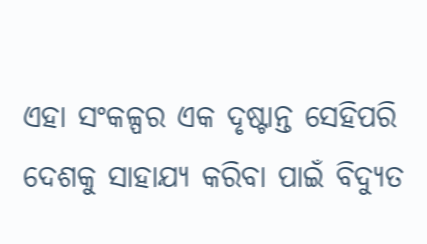ଏହା ସଂକଳ୍ପର ଏକ ଦୃଷ୍ଟାନ୍ତ ସେହିପରି ଦେଶକୁ ସାହାଯ୍ୟ କରିବା ପାଇଁ ବିଦ୍ୟୁତ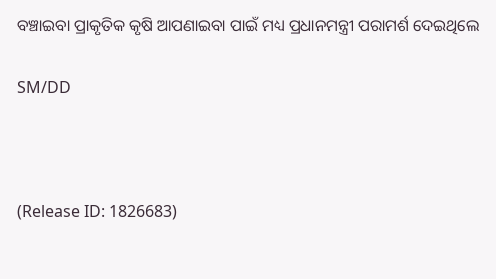ବଞ୍ଚାଇବା ପ୍ରାକୃତିକ କୃଷି ଆପଣାଇବା ପାଇଁ ମଧ୍ୟ ପ୍ରଧାନମନ୍ତ୍ରୀ ପରାମର୍ଶ ଦେଇଥିଲେ

SM/DD



(Release ID: 1826683)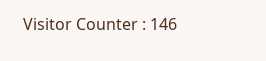Visitor Counter : 146